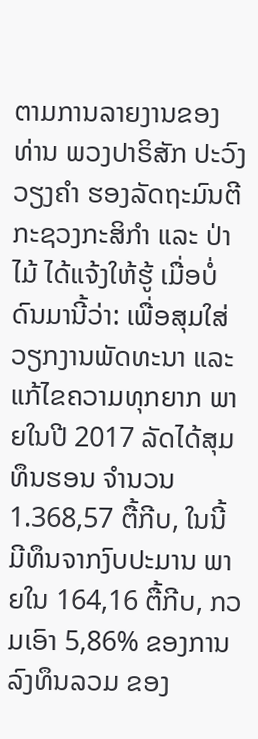ຕາມການລາຍງານຂອງ ທ່ານ ພວງປາຣິສັກ ປະວົງວຽງຄໍາ ຮອງລັດຖະມົນຕີ ກະຊວງກະສິກໍາ ແລະ ປ່າໄມ້ ໄດ້ແຈ້ງໃຫ້ຮູ້ ເມື່ອບໍ່ດົນມານີ້ວ່າ: ເພື່ອສຸມໃສ່ວຽກງານພັດທະນາ ແລະແກ້ໄຂຄວາມທຸກຍາກ ພາຍໃນປີ 2017 ລັດໄດ້ສຸມທຶນຮອນ ຈຳນວນ 1.368,57 ຕື້ກີບ, ໃນນີ້ ມີທຶນຈາກງົບປະມານ ພາຍໃນ 164,16 ຕື້ກີບ, ກວມເອົາ 5,86% ຂອງການລົງທຶນລວມ ຂອງ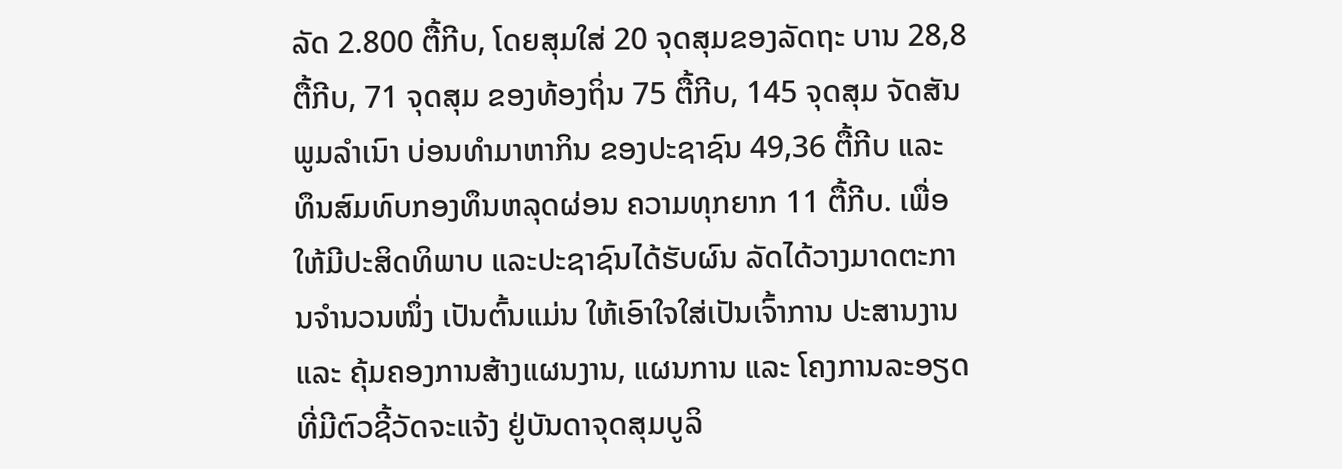ລັດ 2.800 ຕື້ກີບ, ໂດຍສຸມໃສ່ 20 ຈຸດສຸມຂອງລັດຖະ ບານ 28,8 ຕື້ກີບ, 71 ຈຸດສຸມ ຂອງທ້ອງຖິ່ນ 75 ຕື້ກີບ, 145 ຈຸດສຸມ ຈັດສັນພູມລໍາເນົາ ບ່ອນທໍາມາຫາກິນ ຂອງປະຊາຊົນ 49,36 ຕື້ກີບ ແລະ ທຶນສົມທົບກອງທຶນຫລຸດຜ່ອນ ຄວາມທຸກຍາກ 11 ຕື້ກີບ. ເພື່ອໃຫ້ມີປະສິດທິພາບ ແລະປະຊາຊົນໄດ້ຮັບຜົນ ລັດໄດ້ວາງມາດຕະການຈໍານວນໜຶ່ງ ເປັນຕົ້ນແມ່ນ ໃຫ້ເອົາໃຈໃສ່ເປັນເຈົ້າການ ປະສານງານ ແລະ ຄຸ້ມຄອງການສ້າງແຜນງານ, ແຜນການ ແລະ ໂຄງການລະອຽດ ທີ່ມີຕົວຊີ້ວັດຈະແຈ້ງ ຢູ່ບັນດາຈຸດສຸມບູລິ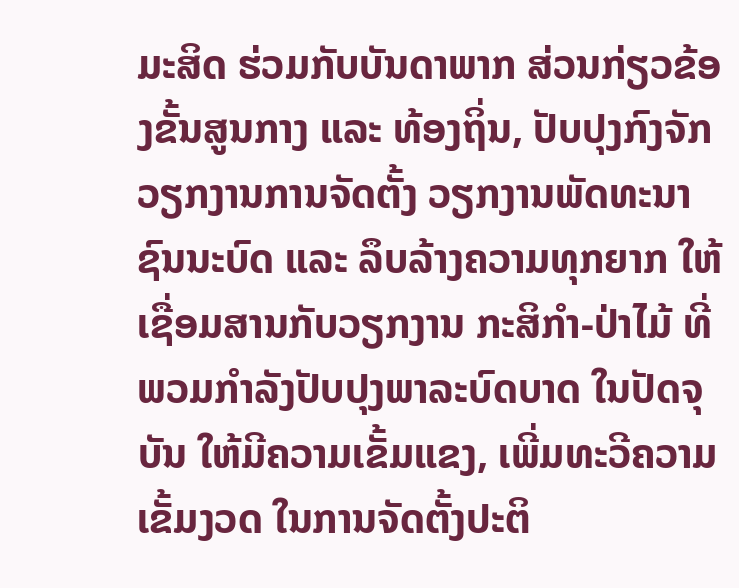ມະສິດ ຮ່ວມກັບບັນດາພາກ ສ່ວນກ່ຽວຂ້ອງຂັ້ນສູນກາງ ແລະ ທ້ອງຖິ່ນ, ປັບປຸງກົງຈັກ ວຽກງານການຈັດຕັ້ງ ວຽກງານພັດທະນາຊົນນະບົດ ແລະ ລຶບລ້າງຄວາມທຸກຍາກ ໃຫ້ເຊື່ອມສານກັບວຽກງານ ກະສິກໍາ-ປ່າໄມ້ ທີ່ພວມກໍາລັງປັບປຸງພາລະບົດບາດ ໃນປັດຈຸບັນ ໃຫ້ມີຄວາມເຂັ້ມແຂງ, ເພີ່ມທະວີຄວາມເຂັ້ມງວດ ໃນການຈັດຕັ້ງປະຕິ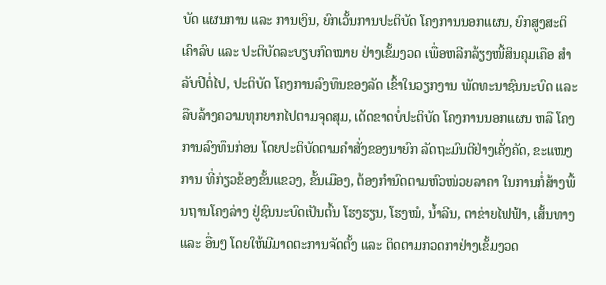ບັດ ແຜນການ ແລະ ການເງິນ, ຍົກເວັ້ນການປະຕິບັດ ໂຄງການນອກແຜນ, ຍົກສູງສະຕິເຄົາລົບ ແລະ ປະຕິບັດລະບຽບກົດໝາຍ ຢ່າງເຂັ້ມງວດ ເພື່ອຫລີກລ້ຽງໜີ້ສິນຄຸມເຄືອ ສໍາລັບປີຕໍ່ໄປ, ປະຕິບັດ ໂຄງການລົງທຶນຂອງລັດ ເຂົ້າໃນວຽກງານ ພັດທະນາຊົນນະບົດ ແລະ ລືບລ້າງຄວາມທຸກຍາກໄປຕາມຈຸດສຸມ, ເດັດຂາດບໍ່ປະຕິບັດ ໂຄງການນອກແຜນ ຫລື ໂຄງການລົງທຶນກ່ອນ ໂດຍປະຕິບັດຕາມຄໍາສັ່ງຂອງນາຍົກ ລັດຖະມົນຕີຢ່າງເຄັ່ງຄັດ, ຂະແໜງການ ທີ່ກ່ຽວຂ້ອງຂັ້ນແຂວງ, ຂັ້ນເມືອງ, ຕ້ອງກໍານົດຕາມຫົວໜ່ວຍລາຄາ ໃນການກໍ່ສ້າງພື້ນຖານໂຄງລ່າງ ຢູ່ຊົນນະບົດເປັນຕົ້ນ ໂຮງຮຽນ, ໂຮງໝໍ, ນ້ຳລີນ, ຕາຂ່າຍໄຟຟ້າ, ເສັ້ນທາງ ແລະ ອື່ນໆ ໂດຍໃຫ້ມີມາດຕະການຈັດຕັ້ງ ແລະ ຕິດຕາມກວດກາຢ່າງເຂັ້ມງວດ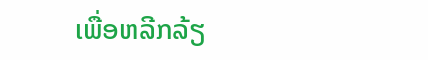ເພື່ອຫລີກລ້ຽ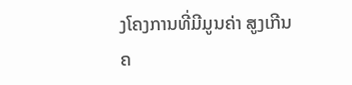ງໂຄງການທີ່ມີມູນຄ່າ ສູງເກີນຄ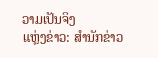ວາມເປັນຈິງ
ແຫຼ່ງຂ່າວ: ສຳນັກຂ່າວ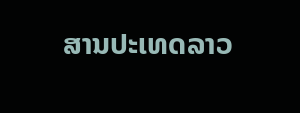ສານປະເທດລາວ